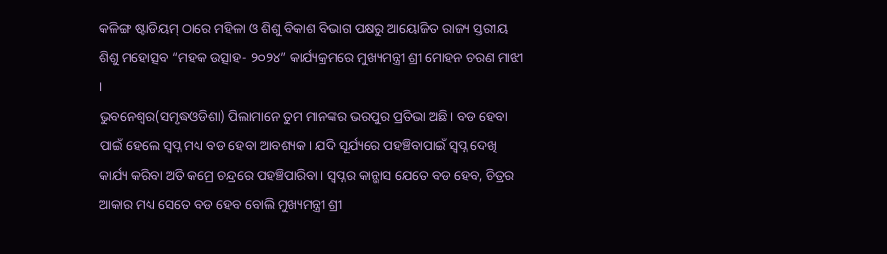କଳିଙ୍ଗ ଷ୍ଟାଡିୟମ୍ ଠାରେ ମହିଳା ଓ ଶିଶୁ ବିକାଶ ବିଭାଗ ପକ୍ଷରୁ ଆୟୋଜିତ ରାଜ୍ୟ ସ୍ତରୀୟ ଶିଶୁ ମହୋତ୍ସବ “ମହକ ଉତ୍ସାହ- ୨୦୨୪” କାର୍ଯ୍ୟକ୍ରମରେ ମୁଖ୍ୟମନ୍ତ୍ରୀ ଶ୍ରୀ ମୋହନ ଚରଣ ମାଝୀ ।
ଭୁବନେଶ୍ୱର(ସମୃଦ୍ଧଓଡିଶା) ପିଲାମାନେ ତୁମ ମାନଙ୍କର ଭରପୁର ପ୍ରତିଭା ଅଛି। ବଡ ହେବା ପାଇଁ ହେଲେ ସ୍ବପ୍ନ ମଧ୍ୟ ବଡ ହେବା ଆବଶ୍ୟକ। ଯଦି ସୂର୍ଯ୍ୟରେ ପହଞ୍ଚିବାପାଇଁ ସ୍ବପ୍ନ ଦେଖି କାର୍ଯ୍ୟ କରିବା ଅତି କମ୍ରେ ଚନ୍ଦ୍ରରେ ପହଞ୍ଚିପାରିବା। ସ୍ବପ୍ନର କାନ୍ଭାସ ଯେତେ ବଡ ହେବ, ଚିତ୍ରର ଆକାର ମଧ୍ୟ ସେତେ ବଡ ହେବ ବୋଲି ମୁଖ୍ୟମନ୍ତ୍ରୀ ଶ୍ରୀ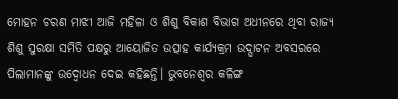ମୋହନ ଚରଣ ମାଝୀ ଆଜି ମହିଳା ଓ ଶିଶୁ ବିକାଶ ବିଭାଗ ଅଧୀନରେ ଥିବା ରାଜ୍ୟ ଶିଶୁ ସୁରକ୍ଷା ସମିତି ପକ୍ଷରୁ ଆୟୋଜିତ ଉତ୍ସାହ କାର୍ଯ୍ୟକ୍ରମ ଉଦ୍ଘାଟନ ଅବସରରେ ପିଲାମାନଙ୍କୁ ଉଦ୍ବୋଧନ ଦେଇ କହିଛନ୍ତି। ଭୁବନେଶ୍ବର କଳିଙ୍ଗ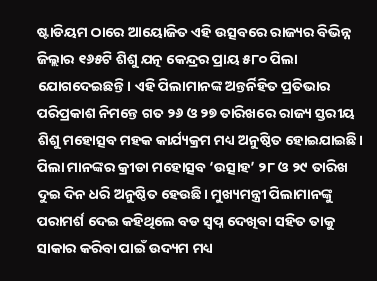ଷ୍ଟାଡିୟମ ଠାରେ ଆୟୋଜିତ ଏହି ଉତ୍ସବରେ ରାଜ୍ୟର ବିଭିନ୍ନ ଜିଲ୍ଲାର ୧୬୫ଟି ଶିଶୁ ଯତ୍ନ କେନ୍ଦ୍ରର ପ୍ରାୟ ୫୮୦ ପିଲା ଯୋଗଦେଇଛନ୍ତି। ଏହି ପିଲାମାନଙ୍କ ଅନ୍ତର୍ନିହିତ ପ୍ରତିଭାର ପରିପ୍ରକାଶ ନିମନ୍ତେ ଗତ ୨୬ ଓ ୨୭ ତାରିଖରେ ରାଜ୍ୟ ସ୍ତରୀୟ ଶିଶୁ ମହୋତ୍ସବ ମହକ କାର୍ଯ୍ୟକ୍ରମ ମଧ୍ୟ ଅନୁଷ୍ଠିତ ହୋଇଯାଇଛି। ପିଲା ମାନଙ୍କର କ୍ରୀଡା ମହୋତ୍ସବ ‘ଉତ୍ସାହ’ ୨୮ ଓ ୨୯ ତାରିଖ ଦୁଇ ଦିନ ଧରି ଅନୁଷ୍ଠିତ ହେଉଛି। ମୁଖ୍ୟମନ୍ତ୍ରୀ ପିଲାମାନଙ୍କୁ ପରାମର୍ଶ ଦେଇ କହିଥିଲେ ବଡ ସ୍ବପ୍ନ ଦେଖିବା ସହିତ ତାକୁ ସାକାର କରିବା ପାଇଁ ଉଦ୍ୟମ ମଧ୍ୟ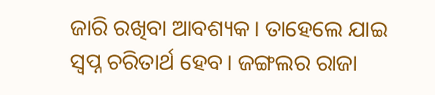ଜାରି ରଖିବା ଆବଶ୍ୟକ। ତାହେଲେ ଯାଇ ସ୍ବପ୍ନ ଚରିତାର୍ଥ ହେବ। ଜଙ୍ଗଲର ରାଜା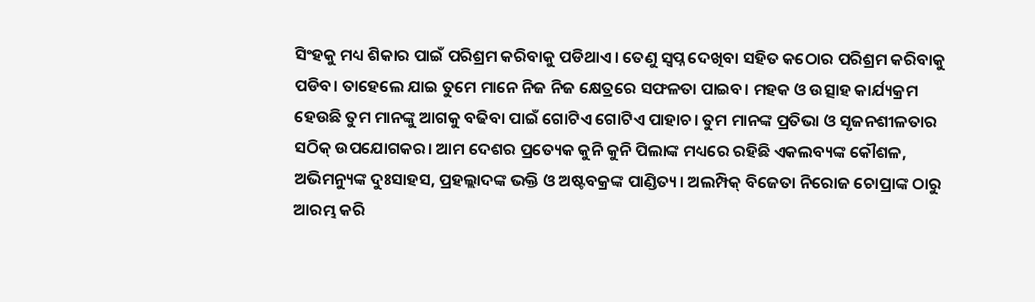ସିଂହକୁ ମଧ୍ୟ ଶିକାର ପାଇଁ ପରିଶ୍ରମ କରିବାକୁ ପଡିଥାଏ। ତେଣୁ ସ୍ବପ୍ନ ଦେଖିବା ସହିତ କଠୋର ପରିଶ୍ରମ କରିବାକୁ ପଡିବ। ତାହେଲେ ଯାଇ ତୁମେ ମାନେ ନିଜ ନିଜ କ୍ଷେତ୍ରରେ ସଫଳତା ପାଇବ। ମହକ ଓ ଉତ୍ସାହ କାର୍ଯ୍ୟକ୍ରମ ହେଉଛି ତୁମ ମାନଙ୍କୁ ଆଗକୁ ବଢିବା ପାଇଁ ଗୋଟିଏ ଗୋଟିଏ ପାହାଚ। ତୁମ ମାନଙ୍କ ପ୍ରତିଭା ଓ ସୃଜନଶୀଳତାର ସଠିକ୍ ଉପଯୋଗକର। ଆମ ଦେଶର ପ୍ରତ୍ୟେକ କୁନି କୁନି ପିଲାଙ୍କ ମଧ୍ୟରେ ରହିଛି ଏକଲବ୍ୟଙ୍କ କୌଶଳ, ଅଭିମନ୍ୟୁଙ୍କ ଦୁଃସାହସ, ପ୍ରହଲ୍ଲାଦଙ୍କ ଭକ୍ତି ଓ ଅଷ୍ଟବକ୍ରଙ୍କ ପାଣ୍ଡିତ୍ୟ। ଅଲମ୍ପିକ୍ ବିଜେତା ନିରୋଜ ଚୋପ୍ରାଙ୍କ ଠାରୁ ଆରମ୍ଭ କରି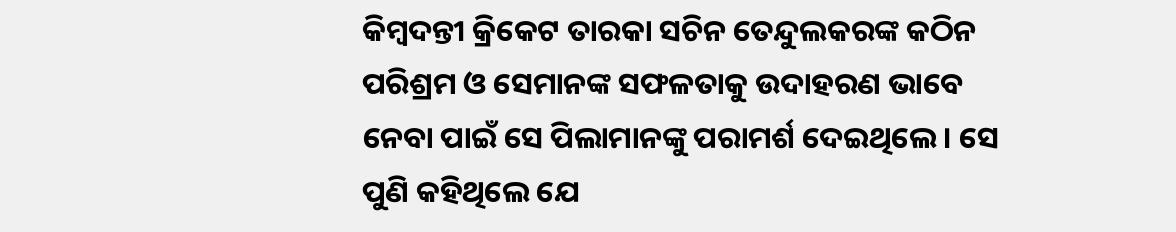କିମ୍ବଦନ୍ତୀ କ୍ରିକେଟ ତାରକା ସଚିନ ତେନ୍ଦୁଲକରଙ୍କ କଠିନ ପରିଶ୍ରମ ଓ ସେମାନଙ୍କ ସଫଳତାକୁ ଉଦାହରଣ ଭାବେ ନେବା ପାଇଁ ସେ ପିଲାମାନଙ୍କୁ ପରାମର୍ଶ ଦେଇଥିଲେ। ସେ ପୁଣି କହିଥିଲେ ଯେ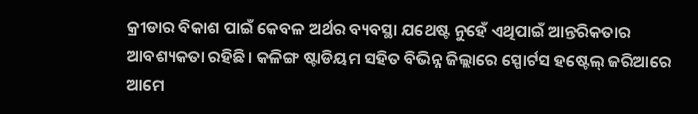କ୍ରୀଡାର ବିକାଶ ପାଇଁ କେବଳ ଅର୍ଥର ବ୍ୟବସ୍ଥା ଯଥେଷ୍ଟ ନୁହେଁ ଏଥିପାଇଁ ଆନ୍ତରିକତାର ଆବଶ୍ୟକତା ରହିଛି। କଳିଙ୍ଗ ଷ୍ଟାଡିୟମ ସହିତ ବିଭିନ୍ନ ଜିଲ୍ଲାରେ ସ୍ପୋର୍ଟସ ହଷ୍ଟେଲ୍ ଜରିଆରେ ଆମେ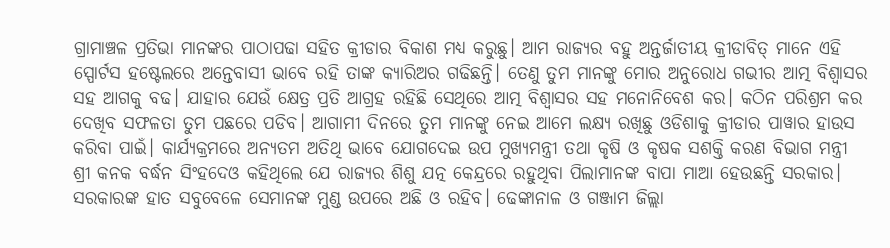ଗ୍ରାମାଞ୍ଚଳ ପ୍ରତିଭା ମାନଙ୍କର ପାଠାପଢା ସହିତ କ୍ରୀଡାର ବିକାଶ ମଧ୍ୟ କରୁଛୁ। ଆମ ରାଜ୍ୟର ବହୁ ଅନ୍ତର୍ଜାତୀୟ କ୍ରୀଡାବିତ୍ ମାନେ ଏହି ସ୍ପୋର୍ଟସ ହଷ୍ଟେଲରେ ଅନ୍ତେବାସୀ ଭାବେ ରହି ତାଙ୍କ କ୍ୟାରିଅର ଗଢିଛନ୍ତି। ତେଣୁ ତୁମ ମାନଙ୍କୁ ମୋର ଅନୁରୋଧ ଗଭୀର ଆତ୍ମ ବିଶ୍ବାସର ସହ ଆଗକୁ ବଢ। ଯାହାର ଯେଉଁ କ୍ଷେତ୍ର ପ୍ରତି ଆଗ୍ରହ ରହିଛି ସେଥିରେ ଆତ୍ମ ବିଶ୍ବାସର ସହ ମନୋନିବେଶ କର। କଠିନ ପରିଶ୍ରମ କର ଦେଖିବ ସଫଳତା ତୁମ ପଛରେ ପଡିବ। ଆଗାମୀ ଦିନରେ ତୁମ ମାନଙ୍କୁ ନେଇ ଆମେ ଲକ୍ଷ୍ୟ ରଖିଛୁ ଓଡିଶାକୁ କ୍ରୀଡାର ପାୱାର ହାଉସ କରିବା ପାଇଁ। କାର୍ଯ୍ୟକ୍ରମରେ ଅନ୍ୟତମ ଅତିଥି ଭାବେ ଯୋଗଦେଇ ଉପ ମୁଖ୍ୟମନ୍ତ୍ରୀ ତଥା କୃଷି ଓ କୃଷକ ସଶକ୍ତି କରଣ ବିଭାଗ ମନ୍ତ୍ରୀ ଶ୍ରୀ କନକ ବର୍ଦ୍ଧନ ସିଂହଦେଓ କହିଥିଲେ ଯେ ରାଜ୍ୟର ଶିଶୁ ଯତ୍ନ କେନ୍ଦ୍ରରେ ରହୁଥିବା ପିଲାମାନଙ୍କ ବାପା ମାଆ ହେଉଛନ୍ତି ସରକାର। ସରକାରଙ୍କ ହାତ ସବୁବେଳେ ସେମାନଙ୍କ ମୁଣ୍ଡ ଉପରେ ଅଛି ଓ ରହିବ। ଢେଙ୍କାନାଳ ଓ ଗଞ୍ଜାମ ଜିଲ୍ଲା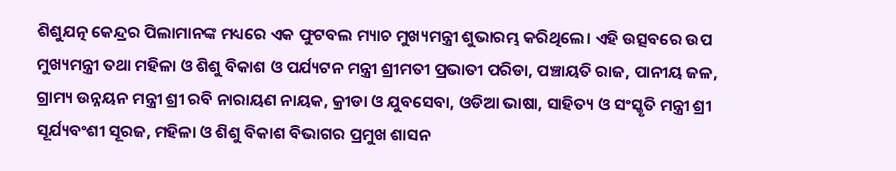ଶିଶୁଯତ୍ନ କେନ୍ଦ୍ରର ପିଲାମାନଙ୍କ ମଧ୍ୟରେ ଏକ ଫୁଟବଲ ମ୍ୟାଚ ମୁଖ୍ୟମନ୍ତ୍ରୀ ଶୁଭାରମ୍ଭ କରିଥିଲେ। ଏହି ଉତ୍ସବରେ ଉପ ମୁଖ୍ୟମନ୍ତ୍ରୀ ତଥା ମହିଳା ଓ ଶିଶୁ ବିକାଶ ଓ ପର୍ଯ୍ୟଟନ ମନ୍ତ୍ରୀ ଶ୍ରୀମତୀ ପ୍ରଭାତୀ ପରିଡା, ପଞ୍ଚାୟତି ରାଜ, ପାନୀୟ ଜଳ, ଗ୍ରାମ୍ୟ ଉନ୍ନୟନ ମନ୍ତ୍ରୀ ଶ୍ରୀ ରବି ନାରାୟଣ ନାୟକ, କ୍ରୀଡା ଓ ଯୁବସେବା, ଓଡିଆ ଭାଷା, ସାହିତ୍ୟ ଓ ସଂସ୍କୃତି ମନ୍ତ୍ରୀ ଶ୍ରୀ ସୂର୍ଯ୍ୟବଂଶୀ ସୂରଜ, ମହିଳା ଓ ଶିଶୁ ବିକାଶ ବିଭାଗର ପ୍ରମୁଖ ଶାସନ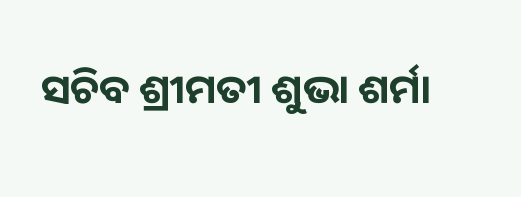ସଚିବ ଶ୍ରୀମତୀ ଶୁଭା ଶର୍ମା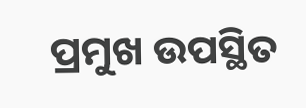ପ୍ରମୁଖ ଉପସ୍ଥିତ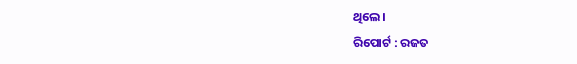ଥିଲେ।
ରିପୋର୍ଟ : ରଜତ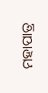ମହାପାତ୍ର